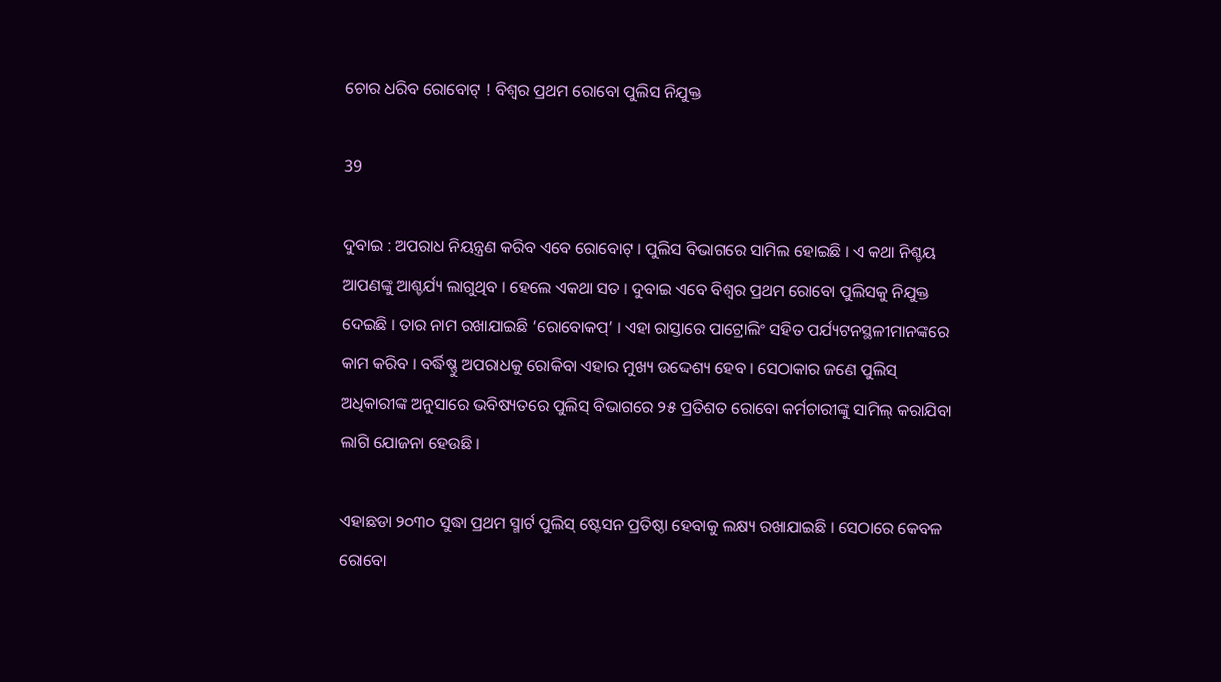ଚୋର ଧରିବ ରୋବୋଟ୍ ! ବିଶ୍ୱର ପ୍ରଥମ ରୋବୋ ପୁଲିସ ନିଯୁକ୍ତ

39

ଦୁବାଇ : ଅପରାଧ ନିୟନ୍ତ୍ରଣ କରିବ ଏବେ ରୋବୋଟ୍ । ପୁଲିସ ବିଭାଗରେ ସାମିଲ ହୋଇଛି । ଏ କଥା ନିଶ୍ଚୟ ଆପଣଙ୍କୁ ଆଶ୍ଚର୍ଯ୍ୟ ଲାଗୁଥିବ । ହେଲେ ଏକଥା ସତ । ଦୁବାଇ ଏବେ ବିଶ୍ୱର ପ୍ରଥମ ରୋବୋ ପୁଲିସକୁ ନିଯୁକ୍ତ ଦେଇଛି । ତାର ନାମ ରଖାଯାଇଛି ‘ରୋବୋକପ୍’ । ଏହା ରାସ୍ତାରେ ପାଟ୍ରୋଲିଂ ସହିତ ପର୍ଯ୍ୟଟନସ୍ଥଳୀମାନଙ୍କରେ କାମ କରିବ । ବର୍ଦ୍ଧିଷ୍ଣୁ ଅପରାଧକୁ ରୋକିବା ଏହାର ମୁଖ୍ୟ ଉଦ୍ଦେଶ୍ୟ ହେବ । ସେଠାକାର ଜଣେ ପୁଲିସ୍ ଅଧିକାରୀଙ୍କ ଅନୁସାରେ ଭବିଷ୍ୟତରେ ପୁଲିସ୍ ବିଭାଗରେ ୨୫ ପ୍ରତିଶତ ରୋବୋ କର୍ମଚାରୀଙ୍କୁ ସାମିଲ୍ କରାଯିବା ଲାଗି ଯୋଜନା ହେଉଛି ।

ଏହାଛଡା ୨୦୩୦ ସୁଦ୍ଧା ପ୍ରଥମ ସ୍ମାର୍ଟ ପୁଲିସ୍ ଷ୍ଟେସନ ପ୍ରତିଷ୍ଠା ହେବାକୁ ଲକ୍ଷ୍ୟ ରଖାଯାଇଛି । ସେଠାରେ କେବଳ ରୋବୋ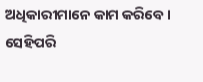ଅଧିକାରୀମାନେ କାମ କରିବେ । ସେହିପରି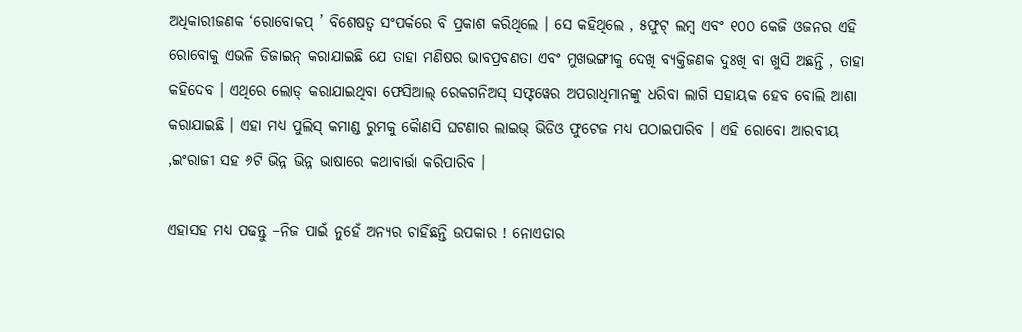ଅଧିକାରୀଜଣକ ‘ରୋବୋକପ୍ ’ ବିଶେଷତ୍ୱ ସଂପର୍କରେ ବି ପ୍ରକାଶ କରିଥିଲେ । ସେ କହିଥିଲେ , ୫ଫୁଟ୍ ଲମ୍ବ ଏବଂ ୧୦୦ କେଜି ଓଜନର ଏହି ରୋବୋକୁ ଏଭଳି ଡିଜାଇନ୍ କରାଯାଇଛି ଯେ ତାହା ମଣିଷର ଭାବପ୍ରବଣତା ଏବଂ ମୁଖଭଙ୍ଗୀକୁ ଦେଖି ବ୍ୟକ୍ତିଜଣକ ଦୁଃଖି ବା ଖୁସି ଅଛନ୍ତି , ତାହା କହିଦେବ । ଏଥିରେ ଲୋଡ୍ କରାଯାଇଥିବା ଫେସିଆଲ୍ ରେକଗନିଅସ୍ ସଫ୍ଟୱେର ଅପରାଧିମାନଙ୍କୁ ଧରିବା ଲାଗି ସହାୟକ ହେବ ବୋଲି ଆଶା କରାଯାଇଛି । ଏହା ମଧ୍ୟ ପୁଲିସ୍ କମାଣ୍ଡ ରୁମକୁ କୈାଣସି ଘଟଣାର ଲାଇଭ୍ ଭିଡିଓ ଫୁଟେଜ ମଧ୍ୟ ପଠାଇପାରିବ । ଏହି ରୋବୋ ଆରବୀୟ ,ଇଂରାଜୀ ସହ ୬ଟି ଭିନ୍ନ ଭିନ୍ନ ଭାଷାରେ କଥାବାର୍ତ୍ତା କରିପାରିବ ।

ଏହାସହ ମଧ୍ୟ ପଢନ୍ତୁ –ନିଜ ପାଇଁ ନୁହେଁ ଅନ୍ୟର ଚାହିଁଛନ୍ତି ଉପକାର ! ନୋଏଡାର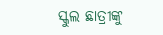ସ୍କୁଲ ଛାତ୍ରୀଙ୍କୁ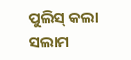ପୁଲିସ୍ କଲା ସଲାମ